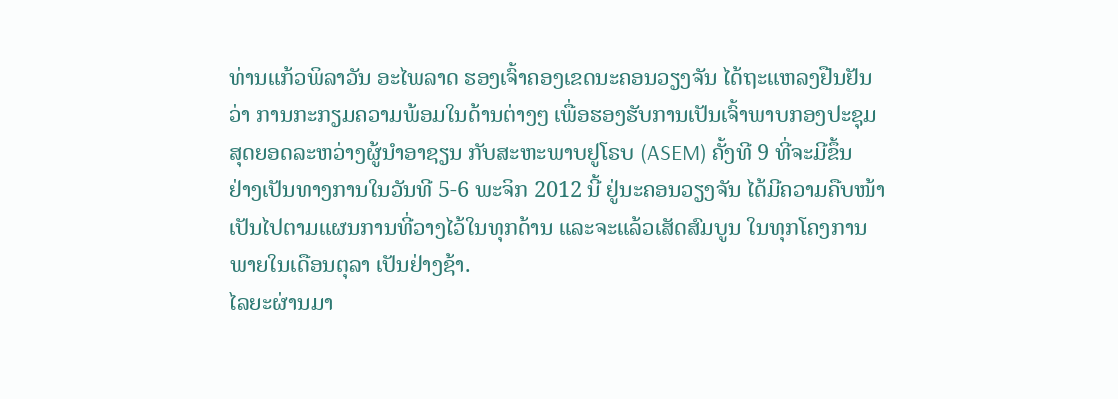ທ່ານແກ້ວພິລາວັນ ອະໄພລາດ ຮອງເຈົ້າຄອງເຂດນະຄອນວຽງຈັນ ໄດ້ຖະແຫລງຢືນຢັນ
ວ່າ ການກະກຽມຄວາມພ້ອມໃນດ້ານຕ່າງໆ ເພື່ອຮອງຮັບການເປັນເຈົ້າພາບກອງປະຊຸມ
ສຸດຍອດລະຫວ່າງຜູ້ນໍາອາຊຽນ ກັບສະຫະພາບຢູໂຣບ (ASEM) ຄັ້ງທີ 9 ທີ່ຈະມີຂຶ້ນ
ຢ່າງເປັນທາງການໃນວັນທີ 5-6 ພະຈິກ 2012 ນີ້ ຢູ່ນະຄອນວຽງຈັນ ໄດ້ມີຄວາມຄືບໜ້າ
ເປັນໄປຕາມແຜນການທີ່ວາງໄວ້ໃນທຸກດ້ານ ແລະຈະແລ້ວເສັດສົມບູນ ໃນທຸກໂຄງການ
ພາຍໃນເດືອນຕຸລາ ເປັນຢ່າງຊ້າ.
ໄລຍະຜ່ານມາ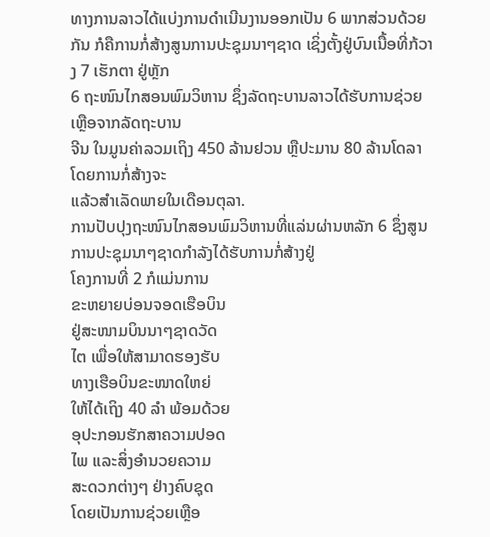ທາງການລາວໄດ້ແບ່ງການດໍາເນີນງານອອກເປັນ 6 ພາກສ່ວນດ້ວຍກັນ ກໍຄືການກໍ່ສ້າງສູນການປະຊຸມນາໆຊາດ ເຊິ່ງຕັ້ງຢູ່ບົນເນື້ອທີ່ກ້ວາງ 7 ເຮັກຕາ ຢູ່ຫຼັກ
6 ຖະໜົນໄກສອນພົມວິຫານ ຊຶ່ງລັດຖະບານລາວໄດ້ຮັບການຊ່ວຍເຫຼືອຈາກລັດຖະບານ
ຈີນ ໃນມູນຄ່າລວມເຖິງ 450 ລ້ານຢວນ ຫຼືປະມານ 80 ລ້ານໂດລາ ໂດຍການກໍ່ສ້າງຈະ
ແລ້ວສໍາເລັດພາຍໃນເດືອນຕຸລາ.
ການປັບປຸງຖະໜົນໄກສອນພົມວິຫານທີ່ແລ່ນຜ່ານຫລັກ 6 ຊຶ່ງສູນການປະຊຸມນາໆຊາດກໍາລັງໄດ້ຮັບການກໍ່ສ້າງຢູ່
ໂຄງການທີ່ 2 ກໍແມ່ນການ
ຂະຫຍາຍບ່ອນຈອດເຮືອບິນ
ຢູ່ສະໜາມບິນນາໆຊາດວັດ
ໄຕ ເພື່ອໃຫ້ສາມາດຮອງຮັບ
ທາງເຮືອບິນຂະໜາດໃຫຍ່
ໃຫ້ໄດ້ເຖິງ 40 ລຳ ພ້ອມດ້ວຍ
ອຸປະກອນຮັກສາຄວາມປອດ
ໄພ ແລະສິ່ງອໍານວຍຄວາມ
ສະດວກຕ່າງໆ ຢ່າງຄົບຊຸດ
ໂດຍເປັນການຊ່ວຍເຫຼືອ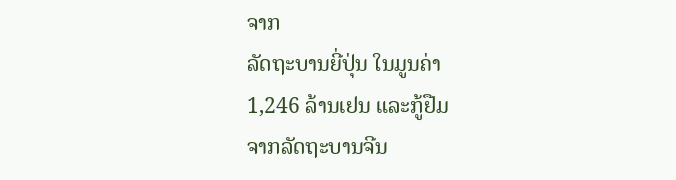ຈາກ
ລັດຖະບານຍີ່ປຸ່ນ ໃນມູນຄ່າ
1,246 ລ້ານເຢນ ແລະກູ້ຢືມ
ຈາກລັດຖະບານຈີນ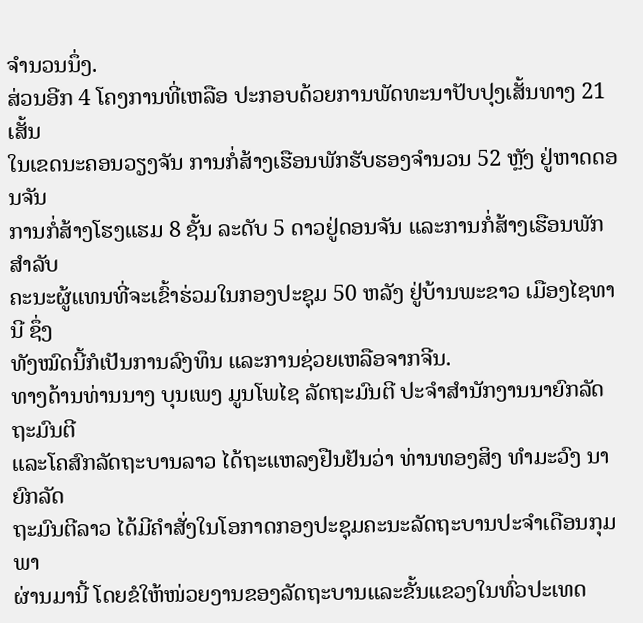ຈໍານວນນຶ່ງ.
ສ່ວນອີກ 4 ໂຄງການທີ່ເຫລືອ ປະກອບດ້ວຍການພັດທະນາປັບປຸງເສັ້ນທາງ 21 ເສັ້ນ
ໃນເຂດນະຄອນວຽງຈັນ ການກໍ່ສ້າງເຮືອນພັກຮັບຮອງຈຳນວນ 52 ຫຼັງ ຢູ່ຫາດດອນຈັນ
ການກໍ່ສ້າງໂຮງແຮມ 8 ຊັ້ນ ລະດັບ 5 ດາວຢູ່ດອນຈັນ ແລະການກໍ່ສ້າງເຮືອນພັກສຳລັບ
ຄະນະຜູ້ແທນທີ່ຈະເຂົ້າຮ່ວມໃນກອງປະຊຸມ 50 ຫລັງ ຢູ່ບ້ານພະຂາວ ເມືອງໄຊທານີ ຊຶ່ງ
ທັງໝົດນີ້ກໍເປັນການລົງທຶນ ແລະການຊ່ວຍເຫລືອຈາກຈີນ.
ທາງດ້ານທ່ານນາງ ບຸນເພງ ມູນໂພໄຊ ລັດຖະມົນຕີ ປະຈໍາສໍານັກງານນາຍົກລັດຖະມົນຕີ
ແລະໂຄສົກລັດຖະບານລາວ ໄດ້ຖະແຫລງຢືນຢັນວ່າ ທ່ານທອງສິງ ທໍາມະວົງ ນາຍົກລັດ
ຖະມົນຕີລາວ ໄດ້ມີຄໍາສັ່ງໃນໂອກາດກອງປະຊຸມຄະນະລັດຖະບານປະຈໍາເດືອນກຸມພາ
ຜ່ານມານີ້ ໂດຍຂໍໃຫ້ໜ່ວຍງານຂອງລັດຖະບານແລະຂັ້ນແຂວງໃນທົ່ວປະເທດ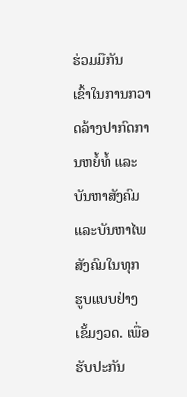ຮ່ວມມືກັນ
ເຂົ້າໃນການກວາດລ້າງປາກົດການຫຍໍ້ທໍ້ ແລະບັນຫາສັງຄົມ ແລະບັນຫາໄພສັງຄົມໃນທຸກ
ຮູບແບບຢ່າງເຂັ້ມງວດ. ເພື່ອຮັບປະກັນ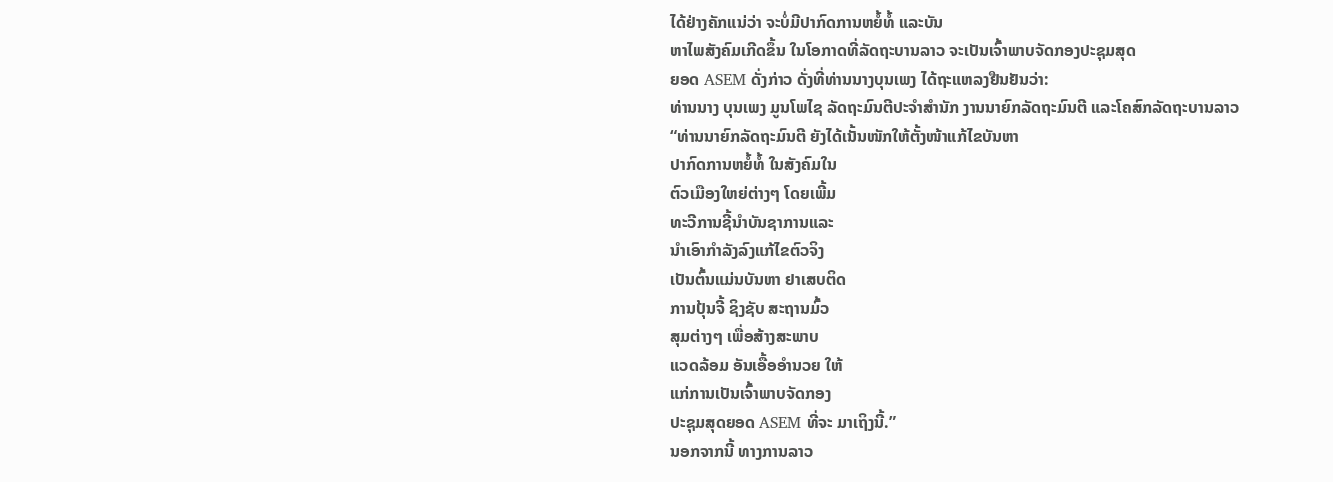ໄດ້ຢ່າງຄັກແນ່ວ່າ ຈະບໍ່ມີປາກົດການຫຍໍ້ທໍ້ ແລະບັນ
ຫາໄພສັງຄົມເກີດຂຶ້ນ ໃນໂອກາດທີ່ລັດຖະບານລາວ ຈະເປັນເຈົ້າພາບຈັດກອງປະຊຸມສຸດ
ຍອດ ASEM ດັ່ງກ່າວ ດັ່ງທີ່ທ່ານນາງບຸນເພງ ໄດ້ຖະແຫລງຢືນຢັນວ່າ:
ທ່ານນາງ ບຸນເພງ ມູນໂພໄຊ ລັດຖະມົນຕີປະຈໍາສໍານັກ ງານນາຍົກລັດຖະມົນຕີ ແລະໂຄສົກລັດຖະບານລາວ
“ທ່ານນາຍົກລັດຖະມົນຕີ ຍັງໄດ້ເນັ້ນໜັກໃຫ້ຕັ້ງໜ້າແກ້ໄຂບັນຫາ
ປາກົດການຫຍໍ້ທໍ້ ໃນສັງຄົມໃນ
ຕົວເມືອງໃຫຍ່ຕ່າງໆ ໂດຍເພີ້ມ
ທະວີການຊີ້ນໍາບັນຊາການແລະ
ນໍາເອົາກໍາລັງລົງແກ້ໄຂຕົວຈິງ
ເປັນຕົ້ນແມ່ນບັນຫາ ຢາເສບຕິດ
ການປຸ້ນຈີ້ ຊິງຊັບ ສະຖານມົ້ວ
ສຸມຕ່າງໆ ເພື່ອສ້າງສະພາບ
ແວດລ້ອມ ອັນເອື້ອອໍານວຍ ໃຫ້
ແກ່ການເປັນເຈົ້າພາບຈັດກອງ
ປະຊຸມສຸດຍອດ ASEM ທີ່ຈະ ມາເຖິງນີ້.”
ນອກຈາກນີ້ ທາງການລາວ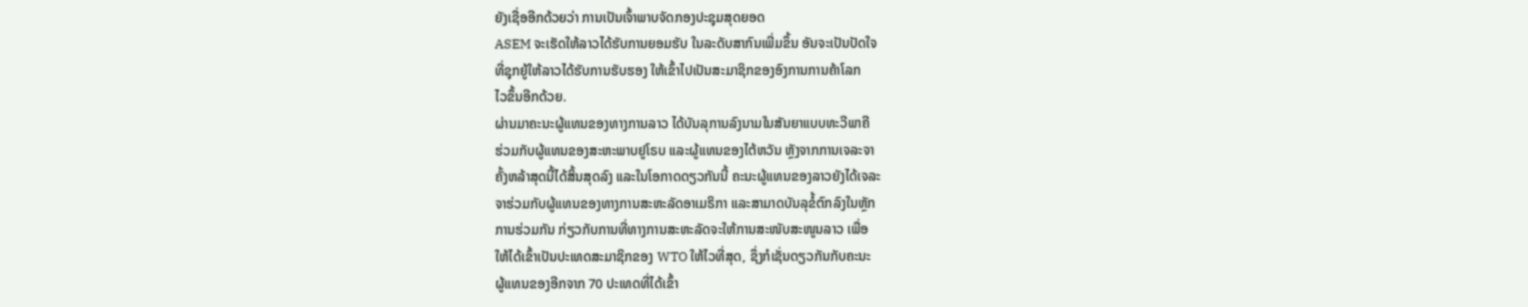ຍັງເຊື່ອອີກດ້ວຍວ່າ ການເປັນເຈົ້າພາບຈັດກອງປະຊຸມສຸດຍອດ
ASEM ຈະເຮັດໃຫ້ລາວໄດ້ຮັບການຍອມຮັບ ໃນລະດັບສາກົນເພີ່ມຂຶ້ນ ອັນຈະເປັນປັດໃຈ
ທີ່ຊຸກຍູ້ໃຫ້ລາວໄດ້ຮັບການຮັບຮອງ ໃຫ້ເຂົ້າໄປເປັນສະມາຊິກຂອງອົງການການຄ້າໂລກ
ໄວຂຶ້ນອີກດ້ວຍ.
ຜ່ານມາຄະນະຜູ້ແທນຂອງທາງການລາວ ໄດ້ບັນລຸການລົງນາມໃນສັນຍາແບບທະວີພາຄີ
ຮ່ວມກັບຜູ້ແທນຂອງສະຫະພາບຢູໂຣບ ແລະຜູ້ແທນຂອງໄຕ້ຫວັນ ຫຼັງຈາກການເຈລະຈາ
ຄັ້ງຫລ້າສຸດນີ້ໄດ້ສິ້ນສຸດລົງ ແລະໃນໂອກາດດຽວກັນນີ້ ຄະນະຜູ້ແທນຂອງລາວຍັງໄດ້ເຈລະ
ຈາຮ່ວມກັບຜູ້ແທນຂອງທາງການສະຫະລັດອາເມຣິກາ ແລະສາມາດບັນລຸຂໍ້ຕົກລົງໃນຫຼັກ
ການຮ່ວມກັນ ກ່ຽວກັບການທີ່ທາງການສະຫະລັດຈະໃຫ້ການສະໜັບສະໜູນລາວ ເພື່ອ
ໃຫ້ໄດ້ເຂົ້າເປັນປະເທດສະມາຊິກຂອງ WTO ໃຫ້ໄວທີ່ສຸດ, ຊຶ່ງກໍເຊັ່ນດຽວກັນກັບຄະນະ
ຜູ້ແທນຂອງອີກຈາກ 70 ປະເທດທີ່ໄດ້ເຂົ້າ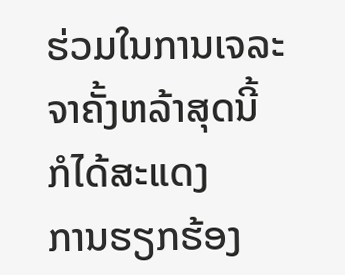ຮ່ວມໃນການເຈລະຈາຄັ້ງຫລ້າສຸດນີ້ ກໍໄດ້ສະແດງ
ການຮຽກຮ້ອງ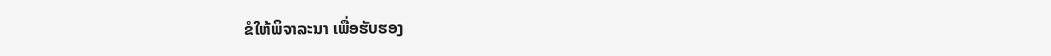ຂໍໃຫ້ພິຈາລະນາ ເພື່ອຮັບຮອງ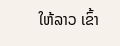ໃຫ້ລາວ ເຂົ້າ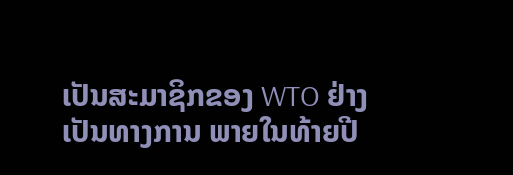ເປັນສະມາຊິກຂອງ WTO ຢ່າງ
ເປັນທາງການ ພາຍໃນທ້າຍປີ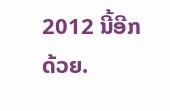2012 ນີ້ອີກດ້ວຍ.